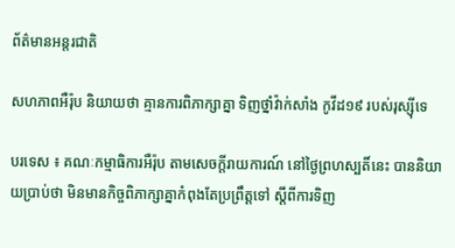ព័ត៌មានអន្តរជាតិ

សហភាពអឺរ៉ុប និយាយថា គ្មានការពិភាក្សាគ្នា ទិញថ្នាំវ៉ាក់សាំង កូវីដ១៩ របស់រុស្ស៊ីទេ

បរទេស ៖ គណៈកម្មាធិការអឺរ៉ុប តាមសេចក្តីរាយការណ៍ នៅថ្ងៃព្រហស្បតិ៍នេះ បាននិយាយប្រាប់ថា មិនមានកិច្ចពិភាក្សាគ្នាកំពុងតែប្រព្រឹត្តទៅ ស្តីពីការទិញ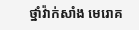ថ្នាំវ៉ាក់សាំង មេរោគ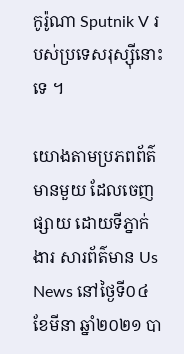កូរ៉ូណា Sputnik V របស់ប្រទេសរុស្ស៊ីនោះទេ ។

យោងតាមប្រភពព័ត៌មានមួយ ដែលចេញផ្សាយ ដោយទីភ្នាក់ងារ សារព័ត៌មាន Us News នៅថ្ងៃទី០៤ ខែមីនា ឆ្នាំ២០២១ បា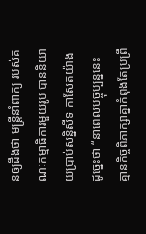នឲ្យដឹងថា មន្ត្រីនាំពាក្យ របស់គណៈកម្មាធិការមួយរូប បាននិយាយប្រាប់សន្និសីទ កាសែតយ៉ាងដូច្នេះថា “នាពេលបច្ចុប្បន្ននេះ គ្មានកិច្ចពិភាក្សាគ្នាកំពុងតែប្រព្រឹ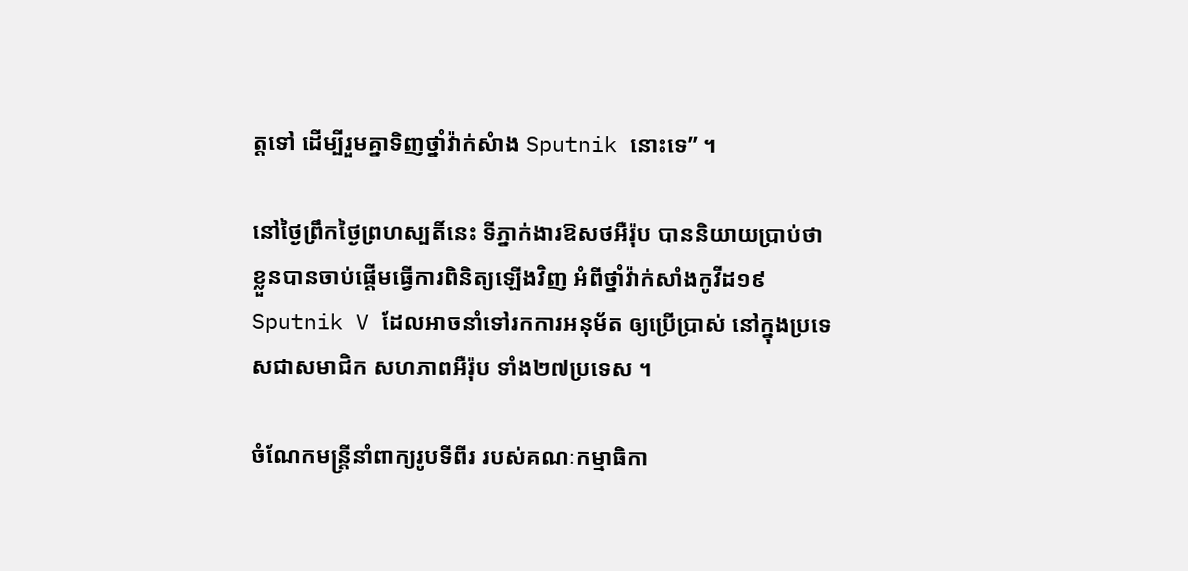ត្តទៅ ដើម្បីរួមគ្នាទិញថ្នាំវ៉ាក់សំាង Sputnik នោះទេ” ។

នៅថ្ងៃព្រឹកថ្ងៃព្រហស្បតិ៍នេះ ទីភ្នាក់ងារឱសថអឺរ៉ុប បាននិយាយប្រាប់ថា ខ្លួនបានចាប់ផ្តើមធ្វើការពិនិត្យឡើងវិញ អំពីថ្នាំវ៉ាក់សាំងកូវីដ១៩ Sputnik V ដែលអាចនាំទៅរកការអនុម័ត ឲ្យប្រើប្រាស់ នៅក្នុងប្រទេសជាសមាជិក សហភាពអឺរ៉ុប ទាំង២៧ប្រទេស ។

ចំណែកមន្ត្រីនាំពាក្យរូបទីពីរ របស់គណៈកម្មាធិកា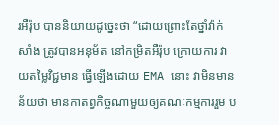រអឺរ៉ុប បាននិយាយដូច្នេះថា “ដោយព្រោះតែថ្នាំវ៉ាក់សាំង ត្រូវបានអនុម័ត នៅកម្រិតអឺរ៉ុប ក្រោយការ វាយតម្លៃវិជ្ជមាន ធ្វើឡើងដោយ EMA នោះ វាមិនមានន័យថា មានកាតព្វកិច្ចណាមួយឲ្យគណៈកម្មការរួម ប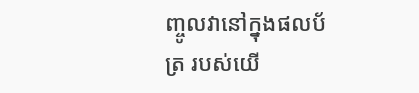ញ្ចូលវានៅក្នុងផលប័ត្រ របស់យើ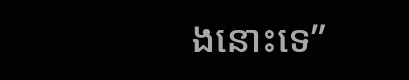ងនោះទេ”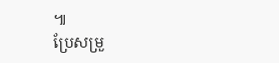៕
ប្រែសម្រួ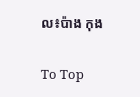ល៖ប៉ាង កុង

To Top